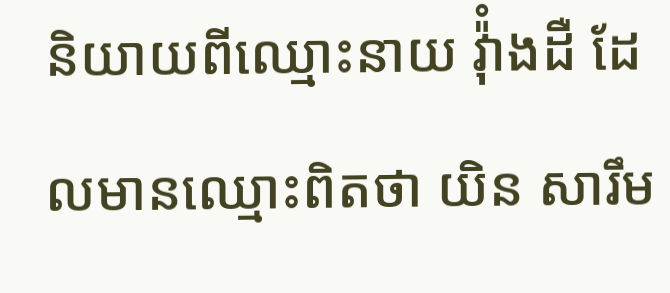និយាយពីឈ្មោះនាយ វ៉ុំាងដឺ ដែលមានឈ្មោះពិតថា យិន សារឹម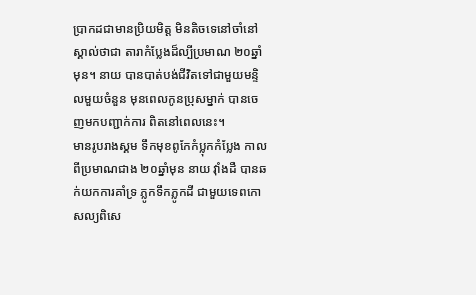ប្រាកដជាមានប្រិយមិត្ត មិនតិចទេនៅចាំនៅស្គាល់ថាជា តារាកំប្លែងដ៏ល្បីប្រមាណ ២០ឆ្នាំមុន។ នាយ បានបាត់បង់ជីវិតទៅជាមួយមន្ទិលមួយចំនួន មុនពេលកូនប្រុសម្នាក់ បានចេញមកបញ្ជាក់ការ ពិតនៅពេលនេះ។
មានរូបរាងស្គម ទឹកមុខពូកែកំប្លុកកំប្លែង កាលពីប្រមាណជាង ២០ឆ្នាំមុន នាយ វ៉ាំងដឺ បានឆក់យកការគាំទ្រ ភ្លូកទឹកភ្លូកដី ជាមួយទេពកោសល្យពិសេ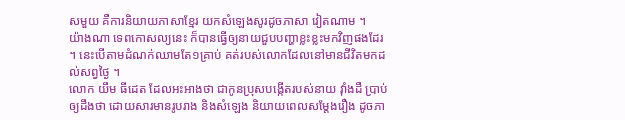សមួយ គឺការនិយាយភាសាខ្មែរ យកសំឡេងសូរដូចភាសា វៀតណាម ។
យ៉ាងណា ទេពកោសល្យនេះ ក៏បានធ្វើឲ្យនាយជួបបញ្ហាខ្លះខ្លះមកវិញផងដែរ ។ នេះបើតាមដំណក់ឈាមតែ១គ្រាប់ គត់របស់លោកដែលនៅមានជីវិតមកដល់សព្វថ្ងៃ ។
លោក យឹម ធីដេត ដែលអះអាងថា ជាកូនប្រុសបង្កើតរបស់នាយ វ៉ាំងដឺ ប្រាប់ឲ្យដឹងថា ដោយសារមានរូបរាង និងសំឡេង និយាយពេលសម្ដែងរឿង ដូចភា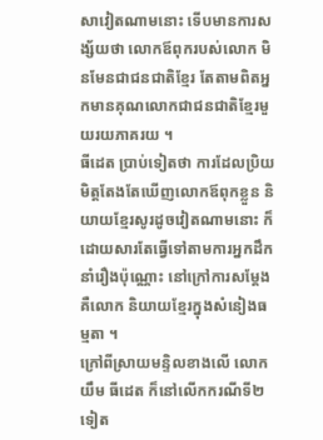សាវៀតណាមនោះ ទើបមានការសង្ស័យថា លោកឪពុករបស់លោក មិនមែនជាជនជាតិខ្មែរ តែតាមពិតអ្នកមានគុណលោកជាជនជាតិខ្មែរមួយរយភាគរយ ។
ធីដេត ប្រាប់ទៀតថា ការដែលប្រិយមិត្តតែងតែឃើញលោកឪពុកខ្លួន និយាយខ្មែរសូរដូចវៀតណាមនោះ ក៏ដោយសារតែធ្វើទៅតាមការអ្នកដឹកនាំរឿងប៉ុណ្ណោះ នៅក្រៅការសម្ដែងគឺលោក និយាយខ្មែរក្នុងសំនៀងធម្មតា ។
ក្រៅពីស្រាយមន្ទិលខាងលើ លោក យឹម ធីដេត ក៏នៅលើកករណីទី២ទៀត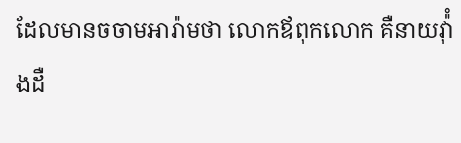ដែលមានចចាមអារ៉ាមថា លោកឪពុកលោក គឺនាយវ៉ុំាងដឺ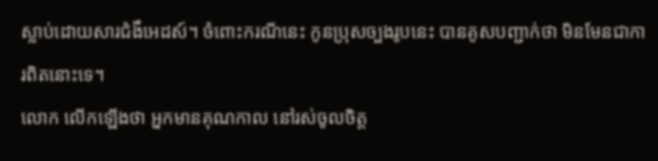ស្លាប់ដោយសារជំងឺអេដស៍។ ចំពោះករណីនេះ កូនប្រុសច្បងរូបនេះ បានគូសបញ្ជាក់ថា មិនមែនជាការពិតនោះទេ។
លោក លើកឡើងថា អ្នកមានគុណកាល នៅរស់ចូលចិត្ត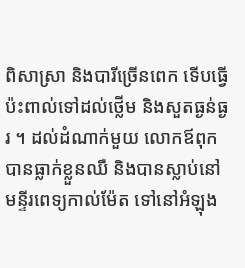ពិសាស្រា និងបារីច្រើនពេក ទើបធ្វើប៉ះពាល់ទៅដល់ថ្លើម និងសួតធ្ងន់ធ្ងរ ។ ដល់ដំណាក់មួយ លោកឪពុកបានធ្លាក់ខ្លួនឈឺ និងបានស្លាប់នៅមន្ទីរពេទ្យកាល់ម៉ែត ទៅនៅអំឡុង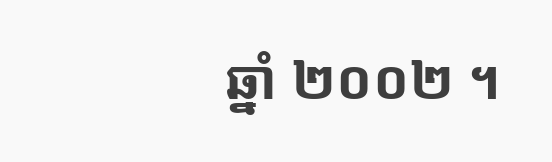ឆ្នាំ ២០០២ ។